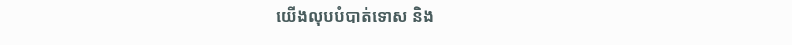យើងលុបបំបាត់ទោស និង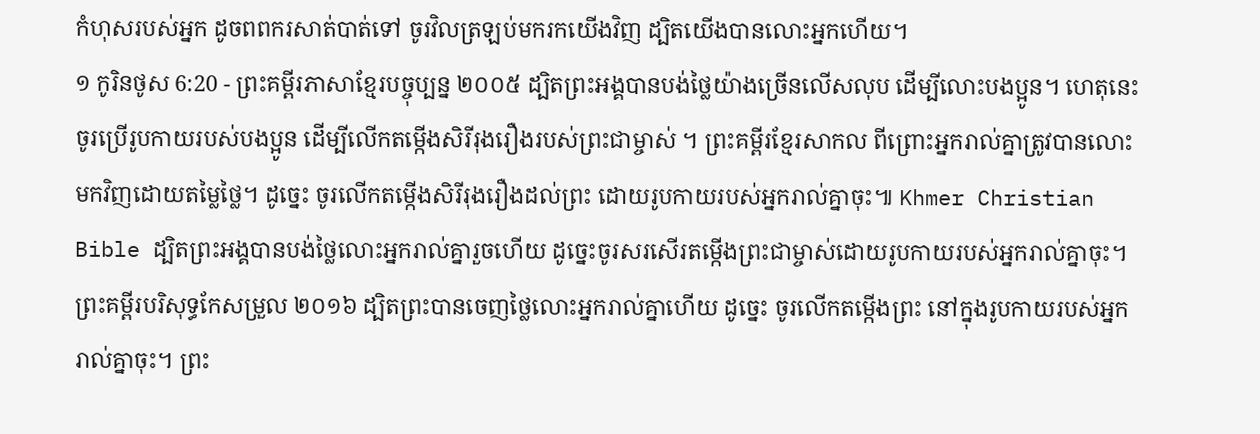កំហុសរបស់អ្នក ដូចពពករសាត់បាត់ទៅ ចូរវិលត្រឡប់មករកយើងវិញ ដ្បិតយើងបានលោះអ្នកហើយ។
១ កូរិនថូស 6:20 - ព្រះគម្ពីរភាសាខ្មែរបច្ចុប្បន្ន ២០០៥ ដ្បិតព្រះអង្គបានបង់ថ្លៃយ៉ាងច្រើនលើសលុប ដើម្បីលោះបងប្អូន។ ហេតុនេះ ចូរប្រើរូបកាយរបស់បងប្អូន ដើម្បីលើកតម្កើងសិរីរុងរឿងរបស់ព្រះជាម្ចាស់ ។ ព្រះគម្ពីរខ្មែរសាកល ពីព្រោះអ្នករាល់គ្នាត្រូវបានលោះមកវិញដោយតម្លៃថ្លៃ។ ដូច្នេះ ចូរលើកតម្កើងសិរីរុងរឿងដល់ព្រះ ដោយរូបកាយរបស់អ្នករាល់គ្នាចុះ៕ Khmer Christian Bible ដ្បិតព្រះអង្គបានបង់ថ្លៃលោះអ្នករាល់គ្នារួចហើយ ដូច្នេះចូរសរសើរតម្កើងព្រះជាម្ចាស់ដោយរូបកាយរបស់អ្នករាល់គ្នាចុះ។ ព្រះគម្ពីរបរិសុទ្ធកែសម្រួល ២០១៦ ដ្បិតព្រះបានចេញថ្លៃលោះអ្នករាល់គ្នាហើយ ដូច្នេះ ចូរលើកតម្កើងព្រះ នៅក្នុងរូបកាយរបស់អ្នករាល់គ្នាចុះ។ ព្រះ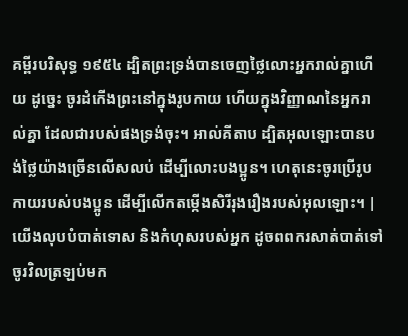គម្ពីរបរិសុទ្ធ ១៩៥៤ ដ្បិតព្រះទ្រង់បានចេញថ្លៃលោះអ្នករាល់គ្នាហើយ ដូច្នេះ ចូរដំកើងព្រះនៅក្នុងរូបកាយ ហើយក្នុងវិញ្ញាណនៃអ្នករាល់គ្នា ដែលជារបស់ផងទ្រង់ចុះ។ អាល់គីតាប ដ្បិតអុលឡោះបានបង់ថ្លៃយ៉ាងច្រើនលើសលប់ ដើម្បីលោះបងប្អូន។ ហេតុនេះចូរប្រើរូបកាយរបស់បងប្អូន ដើម្បីលើកតម្កើងសិរីរុងរឿងរបស់អុលឡោះ។ |
យើងលុបបំបាត់ទោស និងកំហុសរបស់អ្នក ដូចពពករសាត់បាត់ទៅ ចូរវិលត្រឡប់មក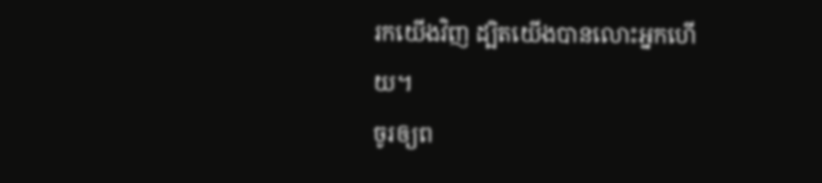រកយើងវិញ ដ្បិតយើងបានលោះអ្នកហើយ។
ចូរឲ្យព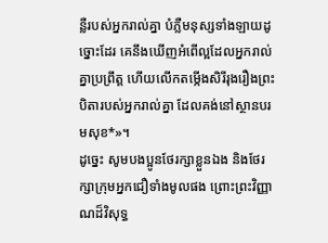ន្លឺរបស់អ្នករាល់គ្នា បំភ្លឺមនុស្សទាំងឡាយដូច្នោះដែរ គេនឹងឃើញអំពើល្អដែលអ្នករាល់គ្នាប្រព្រឹត្ត ហើយលើកតម្កើងសិរីរុងរឿងព្រះបិតារបស់អ្នករាល់គ្នា ដែលគង់នៅស្ថានបរមសុខ*»។
ដូច្នេះ សូមបងប្អូនថែរក្សាខ្លួនឯង និងថែរក្សាក្រុមអ្នកជឿទាំងមូលផង ព្រោះព្រះវិញ្ញាណដ៏វិសុទ្ធ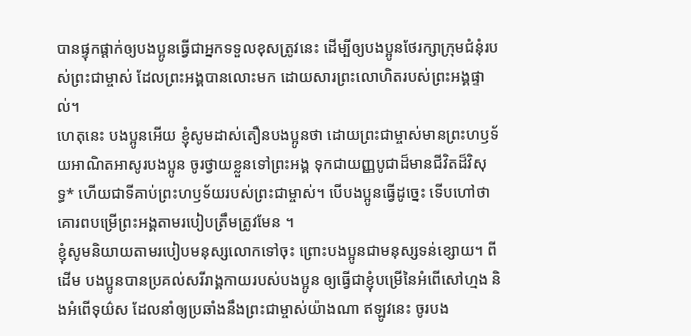បានផ្ទុកផ្ដាក់ឲ្យបងប្អូនធ្វើជាអ្នកទទួលខុសត្រូវនេះ ដើម្បីឲ្យបងប្អូនថែរក្សាក្រុមជំនុំរបស់ព្រះជាម្ចាស់ ដែលព្រះអង្គបានលោះមក ដោយសារព្រះលោហិតរបស់ព្រះអង្គផ្ទាល់។
ហេតុនេះ បងប្អូនអើយ ខ្ញុំសូមដាស់តឿនបងប្អូនថា ដោយព្រះជាម្ចាស់មានព្រះហឫទ័យអាណិតអាសូរបងប្អូន ចូរថ្វាយខ្លួនទៅព្រះអង្គ ទុកជាយញ្ញបូជាដ៏មានជីវិតដ៏វិសុទ្ធ* ហើយជាទីគាប់ព្រះហឫទ័យរបស់ព្រះជាម្ចាស់។ បើបងប្អូនធ្វើដូច្នេះ ទើបហៅថាគោរពបម្រើព្រះអង្គតាមរបៀបត្រឹមត្រូវមែន ។
ខ្ញុំសូមនិយាយតាមរបៀបមនុស្សលោកទៅចុះ ព្រោះបងប្អូនជាមនុស្សទន់ខ្សោយ។ ពីដើម បងប្អូនបានប្រគល់សរីរាង្គកាយរបស់បងប្អូន ឲ្យធ្វើជាខ្ញុំបម្រើនៃអំពើសៅហ្មង និងអំពើទុយ៌ស ដែលនាំឲ្យប្រឆាំងនឹងព្រះជាម្ចាស់យ៉ាងណា ឥឡូវនេះ ចូរបង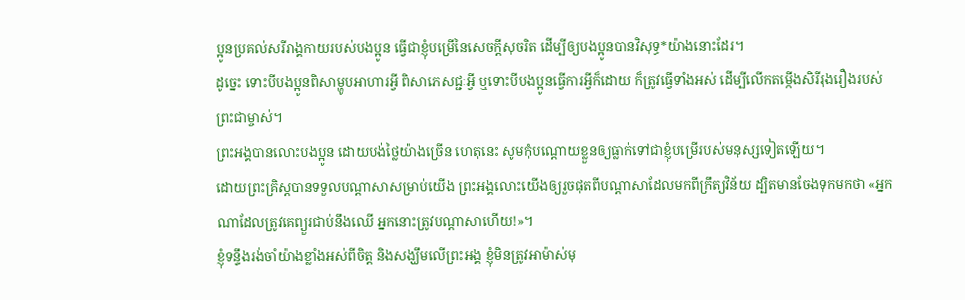ប្អូនប្រគល់សរីរាង្គកាយរបស់បងប្អូន ធ្វើជាខ្ញុំបម្រើនៃសេចក្ដីសុចរិត ដើម្បីឲ្យបងប្អូនបានវិសុទ្ធ*យ៉ាងនោះដែរ។
ដូច្នេះ ទោះបីបងប្អូនពិសាម្ហូបអាហារអ្វី ពិសាភេសជ្ជៈអ្វី ឬទោះបីបងប្អូនធ្វើការអ្វីក៏ដោយ ក៏ត្រូវធ្វើទាំងអស់ ដើម្បីលើកតម្កើងសិរីរុងរឿងរបស់ព្រះជាម្ចាស់។
ព្រះអង្គបានលោះបងប្អូន ដោយបង់ថ្លៃយ៉ាងច្រើន ហេតុនេះ សូមកុំបណ្ដោយខ្លួនឲ្យធ្លាក់ទៅជាខ្ញុំបម្រើរបស់មនុស្សទៀតឡើយ។
ដោយព្រះគ្រិស្តបានទទួលបណ្ដាសាសម្រាប់យើង ព្រះអង្គលោះយើងឲ្យរួចផុតពីបណ្ដាសាដែលមកពីក្រឹត្យវិន័យ ដ្បិតមានចែងទុកមកថា «អ្នកណាដែលត្រូវគេព្យួរជាប់នឹងឈើ អ្នកនោះត្រូវបណ្ដាសាហើយ!»។
ខ្ញុំទន្ទឹងរង់ចាំយ៉ាងខ្លាំងអស់ពីចិត្ត និងសង្ឃឹមលើព្រះអង្គ ខ្ញុំមិនត្រូវអាម៉ាស់មុ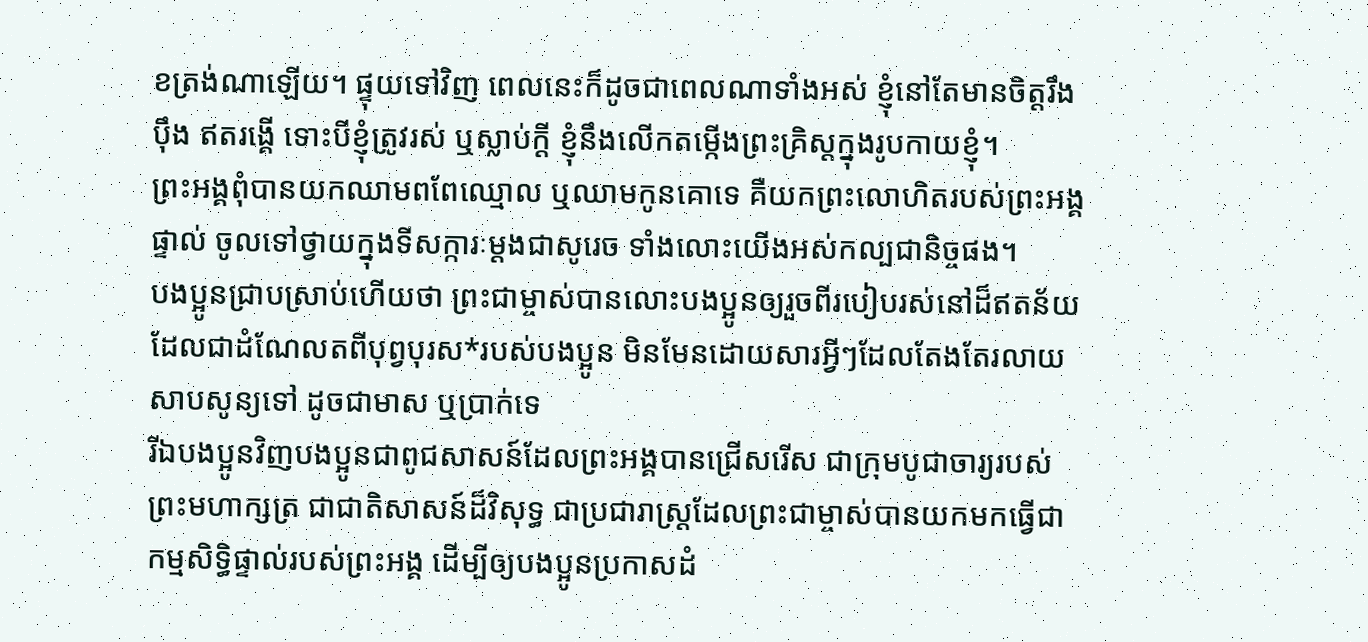ខត្រង់ណាឡើយ។ ផ្ទុយទៅវិញ ពេលនេះក៏ដូចជាពេលណាទាំងអស់ ខ្ញុំនៅតែមានចិត្តរឹងប៉ឹង ឥតរង្គើ ទោះបីខ្ញុំត្រូវរស់ ឬស្លាប់ក្ដី ខ្ញុំនឹងលើកតម្កើងព្រះគ្រិស្តក្នុងរូបកាយខ្ញុំ។
ព្រះអង្គពុំបានយកឈាមពពែឈ្មោល ឬឈាមកូនគោទេ គឺយកព្រះលោហិតរបស់ព្រះអង្គផ្ទាល់ ចូលទៅថ្វាយក្នុងទីសក្ការៈម្ដងជាសូរេច ទាំងលោះយើងអស់កល្បជានិច្ចផង។
បងប្អូនជ្រាបស្រាប់ហើយថា ព្រះជាម្ចាស់បានលោះបងប្អូនឲ្យរួចពីរបៀបរស់នៅដ៏ឥតន័យ ដែលជាដំណែលតពីបុព្វបុរស*របស់បងប្អូន មិនមែនដោយសារអ្វីៗដែលតែងតែរលាយសាបសូន្យទៅ ដូចជាមាស ឬប្រាក់ទេ
រីឯបងប្អូនវិញបងប្អូនជាពូជសាសន៍ដែលព្រះអង្គបានជ្រើសរើស ជាក្រុមបូជាចារ្យរបស់ព្រះមហាក្សត្រ ជាជាតិសាសន៍ដ៏វិសុទ្ធ ជាប្រជារាស្ដ្រដែលព្រះជាម្ចាស់បានយកមកធ្វើជាកម្មសិទ្ធិផ្ទាល់របស់ព្រះអង្គ ដើម្បីឲ្យបងប្អូនប្រកាសដំ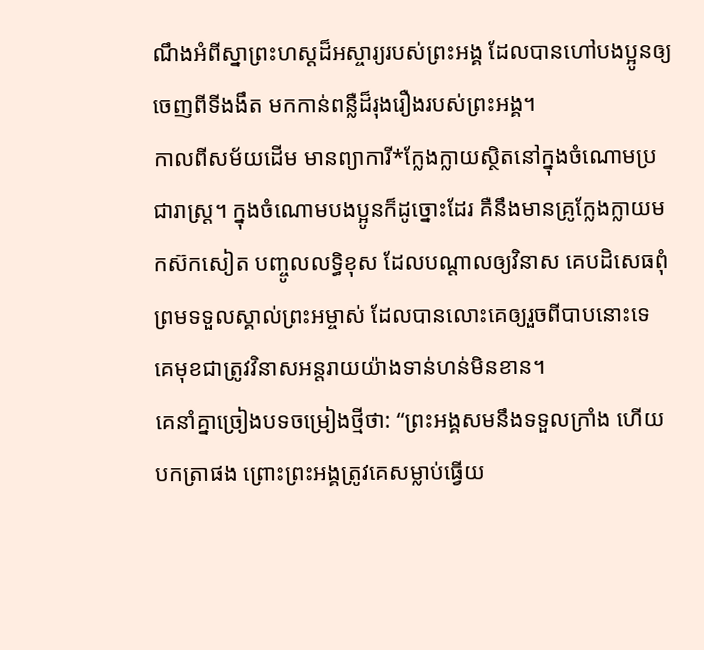ណឹងអំពីស្នាព្រះហស្ដដ៏អស្ចារ្យរបស់ព្រះអង្គ ដែលបានហៅបងប្អូនឲ្យចេញពីទីងងឹត មកកាន់ពន្លឺដ៏រុងរឿងរបស់ព្រះអង្គ។
កាលពីសម័យដើម មានព្យាការី*ក្លែងក្លាយស្ថិតនៅក្នុងចំណោមប្រជារាស្ត្រ។ ក្នុងចំណោមបងប្អូនក៏ដូច្នោះដែរ គឺនឹងមានគ្រូក្លែងក្លាយមកស៊កសៀត បញ្ចូលលទ្ធិខុស ដែលបណ្ដាលឲ្យវិនាស គេបដិសេធពុំព្រមទទួលស្គាល់ព្រះអម្ចាស់ ដែលបានលោះគេឲ្យរួចពីបាបនោះទេ គេមុខជាត្រូវវិនាសអន្តរាយយ៉ាងទាន់ហន់មិនខាន។
គេនាំគ្នាច្រៀងបទចម្រៀងថ្មីថា: “ព្រះអង្គសមនឹងទទួលក្រាំង ហើយបកត្រាផង ព្រោះព្រះអង្គត្រូវគេសម្លាប់ធ្វើយ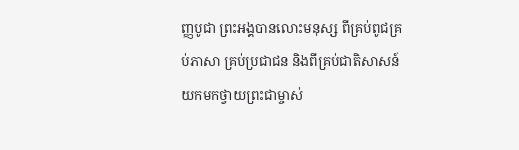ញ្ញបូជា ព្រះអង្គបានលោះមនុស្ស ពីគ្រប់ពូជគ្រប់ភាសា គ្រប់ប្រជាជន និងពីគ្រប់ជាតិសាសន៍ យកមកថ្វាយព្រះជាម្ចាស់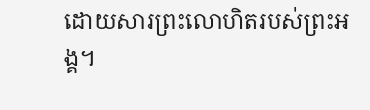ដោយសារព្រះលោហិតរបស់ព្រះអង្គ។